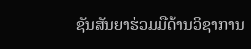ຊັນສັນຍາຮ່ວມມືດ້ານວິຊາການ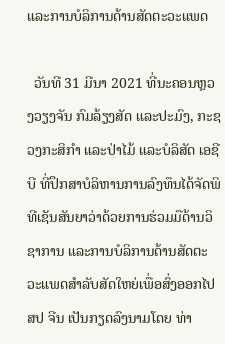ແລະການບໍລິການດ້ານສັດຕະວະແພດ

  ວັນທີ 31 ມີນາ 2021 ທີ່ນະຄອນຫຼວງວຽງຈັນ ກົມລ້ຽງສັດ ແລະປະມົງ, ກະຊວງກະສິກໍາ ແລະປ່າໄມ້ ແລະບໍລິສັດ ເອຊີບີ ທີ່ປຶກສາບໍລິຫານການລົງທຶນໄດ້ຈັດພິທີເຊັນສັນຍາວ່າດ້ວຍການຮ່ວມມືດ້ານວິຊາການ ແລະການບໍລິການດ້ານສັດຕະວະແພດສໍາລັບສັດໃຫຍ່ເພື່ອສົ່ງອອກໄປ ສປ ຈີນ ເປັນກຽດລົງນາມໂດຍ ທ່າ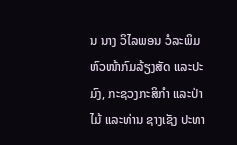ນ ນາງ ວິໄລພອນ ວໍລະພິມ ຫົວໜ້າກົມລ້ຽງສັດ ແລະປະມົງ, ກະຊວງກະສິກໍາ ແລະປ່າໄມ້ ແລະທ່ານ ຊາງເຊັງ ປະທາ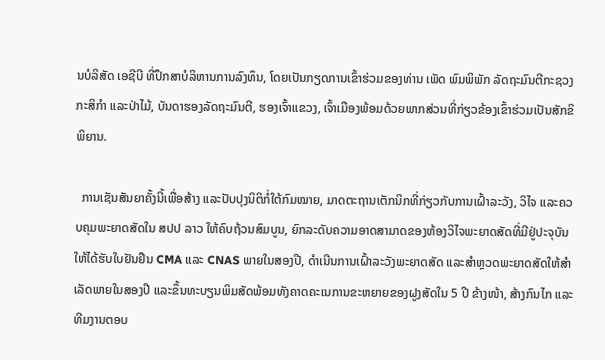ນບໍລິສັດ ເອຊີບີ ທີ່ປຶກສາບໍລິຫານການລົງທຶນ, ໂດຍເປັນກຽດການເຂົ້າຮ່ວມຂອງທ່ານ ເພັດ ພົມພິພັກ ລັດຖະມົນຕີກະຊວງກະສິກໍາ ແລະປ່າໄມ້, ບັນດາຮອງລັດຖະມົນຕີ, ຮອງເຈົ້າແຂວງ, ເຈົ້າເມືອງພ້ອມດ້ວຍພາກສ່ວນທີ່ກ່ຽວຂ້ອງເຂົ້າຮ່ວມເປັນສັກຂິພິຍານ.

  ການເຊັນສັນຍາຄັ້ງນີ້ເພື່ອສ້າງ ແລະປັບປຸງນິຕິກໍ່ໃຕ້ກົມໝາຍ, ມາດຕະຖານເຕັກນິກທີ່ກ່ຽວກັບການເຝົ້າລະວັງ, ວິໄຈ ແລະຄວບຄຸມພະຍາດສັດໃນ ສປປ ລາວ ໃຫ້ຄົບຖ້ວນສົມບູນ, ຍົກລະດັບຄວາມອາດສາມາດຂອງຫ້ອງວິໄຈພະຍາດສັດທີ່ມີຢູ່ປະຈຸບັນໃຫ້ໄດ້ຮັບໃບຢັນຢືນ CMA ແລະ CNAS ພາຍໃນສອງປີ, ດໍາເນີນການເຝົ້າລະວັງພະຍາດສັດ ແລະສໍາຫຼວດພະຍາດສັດໃຫ້ສໍາເລັດພາຍໃນສອງປີ ແລະຂຶ້ນທະບຽນພິມສັດພ້ອມທັງຄາດຄະເນການຂະຫຍາຍຂອງຝູງສັດໃນ 5 ປີ ຂ້າງໜ້າ, ສ້າງກົນໄກ ແລະທີມງານຕອບ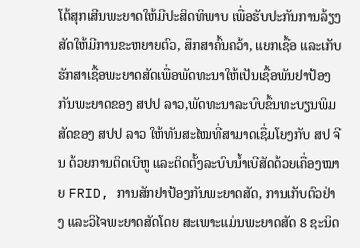ໂຕ້ສຸກເສີນພະຍາດໃຫ້ມີປະສິດທິພາບ ເພື່ອຮັບປະກັນການລ້ຽງສັດໃຫ້ມີການຂະຫຍາຍຕົວ, ສຶກສາຄົ້ນຄວ້າ, ແຍກເຊື້ອ ແລະເກັບຮັກສາເຊື້ອພະຍາດສັດເພື່ອພັດທະນາໃຫ້ເປັນເຊື້ອພັນຢາປ້ອງກັນພະຍາດຂອງ ສປປ ລາວ,ພັດທະນາລະບົບຂຶ້ນທະບຽນພິມສັດຂອງ ສປປ ລາວ ໃຫ້ທັນສະໄໝທີ່ສາມາດເຊື່ມໂຍງກັບ ສປ ຈີນ ດ້ວຍການຕິດເບີຫູ ແລະຕິດຕັ້ງລະບົບນໍ້າເບີສັດດ້ວຍເຄື່ອງໝາຍ FRID, ການສັກຢາປ້ອງກັນພະຍາດສັດ, ການເກັບຕົວຢ່າງ ແລະວິໄຈພະຍາດສັດໂດຍ ສະເພາະແມ່ນພະຍາດສັດ 8 ຊະນິດ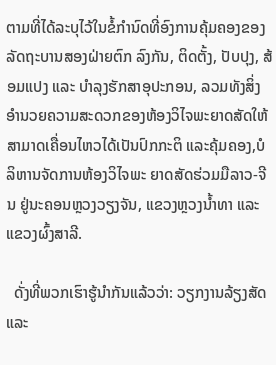ຕາມທີ່ໄດ້ລະບຸໄວ້ໃນຂໍ້ກໍານົດທີ່ອົງການຄຸ້ມຄອງຂອງລັດຖະບານສອງຝ່າຍຕົກ ລົງກັນ, ຕິດຕັ້ງ, ປັບປຸງ, ສ້ອມແປງ ແລະ ບໍາລຸງຮັກສາອຸປະກອນ, ລວມທັງສິ່ງອໍານວຍຄວາມສະດວກຂອງຫ້ອງວິໄຈພະຍາດສັດໃຫ້ສາມາດເຄື່ອນໄຫວໄດ້ເປັນປົກກະຕິ ແລະຄຸ້ມຄອງ,ບໍລິຫານຈັດການຫ້ອງວິໄຈພະ ຍາດສັດຮ່ວມມືລາວ-ຈີນ ຢູ່ນະຄອນຫຼວງວຽງຈັນ, ແຂວງຫຼວງນໍ້າທາ ແລະແຂວງຜົ້ງສາລີ.

  ດັ່ງທີ່ພວກເຮົາຮູ້ນໍາກັນແລ້ວວ່າ: ວຽກງານລ້ຽງສັດ ແລະ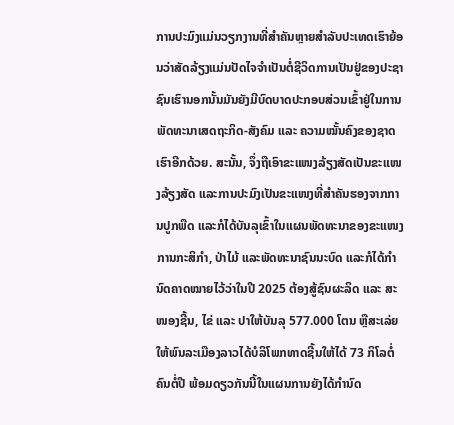ການປະມົງແມ່ນວຽກງານທີ່ສໍາຄັນຫຼາຍສໍາລັບປະເທດເຮົາຍ້ອນວ່າສັດລ້ຽງແມ່ນປັດໄຈຈໍາເປັນຕໍ່ຊີວິດການເປັນຢູ່ຂອງປະຊາຊົນເຮົານອກນັ້ນມັນຍັງມີບົດບາດປະກອບສ່ວນເຂົ້າຢູ່ໃນການພັດທະນາເສດຖະກິດ-ສັງຄົມ ແລະ ຄວາມໝັ້ນຄົງຂອງຊາດເຮົາອີກດ້ວຍ. ສະນັ້ນ, ຈຶ່ງຖືເອົາຂະແໜງລ້ຽງສັດເປັນຂະແໜງລ້ຽງສັດ ແລະການປະມົງເປັນຂະແໜງທີ່ສໍາຄັນຮອງຈາກການປູກພືດ ແລະກໍໄດ້ບັນລຸເຂົ້າໃນແຜນພັດທະນາຂອງຂະແໜງການກະສິກໍາ, ປ່າໄມ້ ແລະພັດທະນາຊົນນະບົດ ແລະກໍໄດ້ກໍານົດຄາດໝາຍໄວ້ວ່າໃນປີ 2025 ຕ້ອງສູ້ຊົນຜະລິດ ແລະ ສະໜອງຊີ້ນ, ໄຂ່ ແລະ ປາໃຫ້ບັນລຸ 577.000 ໂຕນ ຫຼືສະເລ່ຍໃຫ້ພົນລະເມືອງລາວໄດ້ບໍລິໂພກທາດຊີ້ນໃຫ້ໄດ້ 73 ກິໂລຕໍ່ຄົນຕໍ່ປີ ພ້ອມດຽວກັນນີ້ໃນແຜນການຍັງໄດ້ກໍານົດ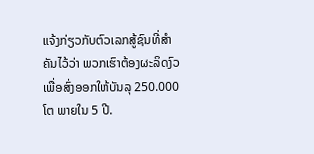ແຈ້ງກ່ຽວກັບຕົວເລກສູ້ຊົນທີ່ສໍາຄັນໄວ້ວ່າ ພວກເຮົາຕ້ອງຜະລິດງົວເພື່ອສົ່ງອອກໃຫ້ບັນລຸ 250.000 ໂຕ ພາຍໃນ 5 ປີ.